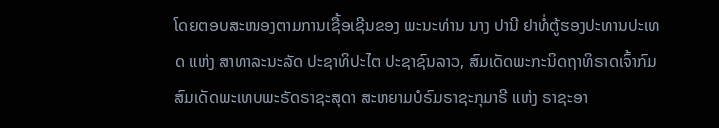ໂດຍຕອບສະໜອງຕາມການເຊື້ອເຊີນຂອງ ພະນະທ່ານ ນາງ ປານີ ຢາທໍ່ຕູ້ຮອງປະທານປະເທດ ແຫ່ງ ສາທາລະນະລັດ ປະຊາທິປະໄຕ ປະຊາຊົນລາວ, ສົມເດັດພະກະນິດຖາທິຣາດເຈົ້າກົມສົມເດັດພະເທບພະຣັດຣາຊະສຸດາ ສະຫຍາມບໍຣົມຣາຊະກຸມາຣີ ແຫ່ງ ຣາຊະອາ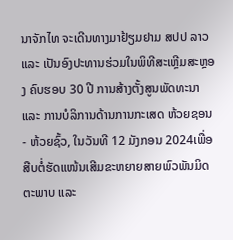ນາຈັກໄທ ຈະເດີນທາງມາຢ້ຽມຢາມ ສປປ ລາວ ແລະ ເປັນອົງປະທານຮ່ວມໃນພິທີສະເຫຼີມສະຫຼອງ ຄົບຮອບ 30 ປີ ການສ້າງຕັ້ງສູນພັດທະນາ ແລະ ການບໍລິການດ້ານການກະເສດ ຫ້ວຍຊອນ - ຫ້ວຍຊົ້ວ, ໃນວັນທີ 12 ມັງກອນ 2024ເພື່ອສືບຕໍ່ຮັດແໜ້ນເສີມຂະຫຍາຍສາຍພົວພັນມິດຕະພາບ ແລະ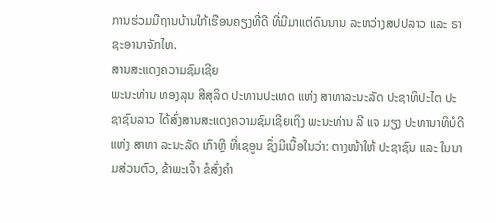ການຮ່ວມມືຖານບ້ານໃກ້ເຮືອນຄຽງທີ່ດີ ທີ່ມີມາແຕ່ດົນນານ ລະຫວ່າງສປປລາວ ແລະ ຣາຊະອານາຈັກໄທ.
ສານສະແດງຄວາມຊົມເຊີຍ
ພະນະທ່ານ ທອງລຸນ ສີສຸລິດ ປະທານປະເທດ ແຫ່ງ ສາທາລະນະລັດ ປະຊາທິປະໄຕ ປະຊາຊົນລາວ ໄດ້ສົ່ງສານສະແດງຄວາມຊົມເຊີຍເຖິງ ພະນະທ່ານ ລີ ແຈ ມຽງ ປະທານາທິບໍດີ ແຫ່ງ ສາທາ ລະນະລັດ ເກົາຫຼີ ທີ່ເຊອູນ ຊຶ່ງມີເນື້ອໃນວ່າ: ຕາງໜ້າໃຫ້ ປະຊາຊົນ ແລະ ໃນນາມສ່ວນຕົວ, ຂ້າພະເຈົ້າ ຂໍສົ່ງຄໍາ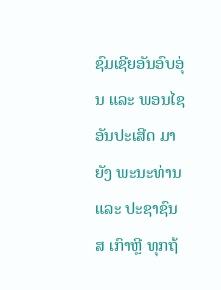ຊົມເຊີຍອັນອົບອຸ່ນ ແລະ ພອນໄຊອັນປະເສີດ ມາຍັງ ພະນະທ່ານ ແລະ ປະຊາຊົນ ສ ເກົາຫຼີ ທຸກຖ້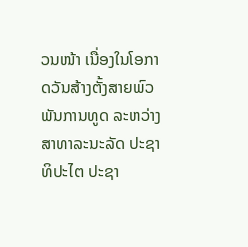ວນໜ້າ ເນື່ອງໃນໂອກາດວັນສ້າງຕັ້ງສາຍພົວພັນການທູດ ລະຫວ່າງ ສາທາລະນະລັດ ປະຊາທິປະໄຕ ປະຊາ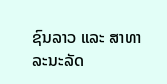ຊົນລາວ ແລະ ສາທາລະນະລັດ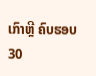ເກົາຫຼີ ຄົບຮອບ 30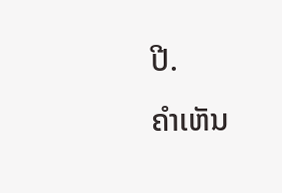ປີ.
ຄໍາເຫັນ